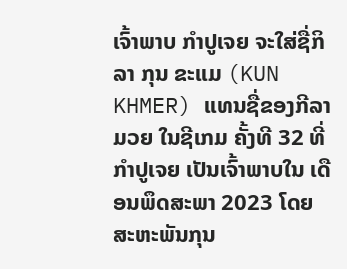ເຈົ້າພາບ ກໍາປູເຈຍ ຈະໃສ່ຊື່ກິລາ ກຸນ ຂະແມ (KUN KHMER) ແທນຊື່ຂອງກີລາມວຍ ໃນຊີເກມ ຄັ້ງທີ 32 ທີ່ກໍາປູເຈຍ ເປັນເຈົ້າພາບໃນ ເດືອນພຶດສະພາ 2023 ໂດຍ ສະຫະພັນກຸນ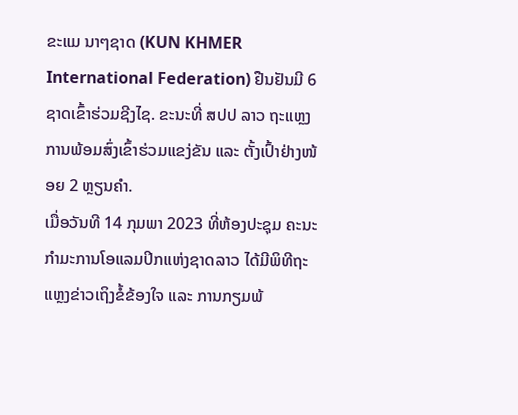ຂະແມ ນາໆຊາດ (KUN KHMER International Federation) ຢືນຢັນມີ 6 ຊາດເຂົ້າຮ່ວມຊີງໄຊ. ຂະນະທີ່ ສປປ ລາວ ຖະແຫຼງການພ້ອມສົ່ງເຂົ້າຮ່ວມແຂງ່ຂັນ ແລະ ຕັ້ງເປົ້າຢ່າງໜ້ອຍ 2 ຫຼຽນຄໍາ.
ເມື່ອວັນທີ 14 ກຸມພາ 2023 ທີ່ຫ້ອງປະຊຸມ ຄະນະກໍາມະການໂອແລມປິກແຫ່ງຊາດລາວ ໄດ້ມີພິທີຖະແຫຼງຂ່າວເຖິງຂໍ້ຂ້ອງໃຈ ແລະ ການກຽມພ້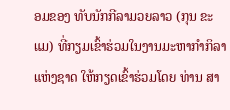ອມຂອງ ທັບນັກກີລາມວຍລາວ (ກຸນ ຂະແມ) ທີ່ກຽມເຂົ້າຮ່ວມໃນງານມະຫາກໍາກິລາແຫ່ງຊາດ ໃຫ້ກຽດເຂົ້າຮ່ວມໂດຍ ທ່ານ ສາ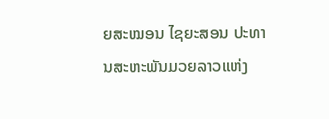ຍສະໝອນ ໄຊຍະສອນ ປະທານສະຫະພັນມວຍລາວແຫ່ງ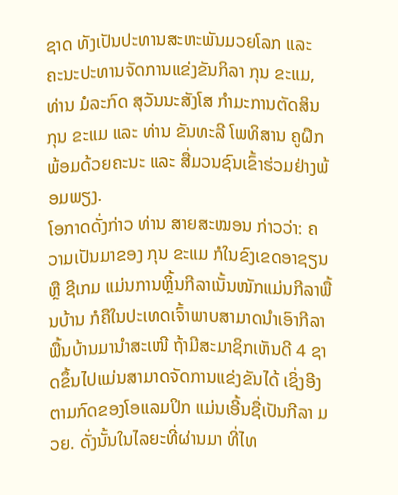ຊາດ ທັງເປັນປະທານສະຫະພັນມວຍໂລກ ແລະ ຄະນະປະທານຈັດການແຂ່ງຂັນກິລາ ກຸນ ຂະແມ, ທ່ານ ມໍລະກົດ ສຸວັນນະສັງໂສ ກໍາມະການຕັດສິນ ກຸນ ຂະແມ ແລະ ທ່ານ ຂັນທະລີ ໂພທິສານ ຄູຝຶກ ພ້ອມດ້ວຍຄະນະ ແລະ ສື່ມວນຊົນເຂົ້າຮ່ວມຢ່າງພ້ອມພຽງ.
ໂອກາດດັ່ງກ່າວ ທ່ານ ສາຍສະໝອນ ກ່າວວ່າ: ຄວາມເປັນມາຂອງ ກຸນ ຂະແມ ກໍໃນຂົງເຂດອາຊຽນ ຫຼື ຊີເກມ ແມ່ນການຫຼິ້ນກີລາເນັ້ນໜັກແມ່ນກີລາພື້ນບ້ານ ກໍຄືໃນປະເທດເຈົ້າພາບສາມາດນໍາເອົາກີລາພື້ນບ້ານມານໍາສະເໜີ ຖ້າມີສະມາຊິກເຫັນດີ 4 ຊາດຂຶ້ນໄປແມ່ນສາມາດຈັດການແຂ່ງຂັນໄດ້ ເຊິ່ງອີງຕາມກົດຂອງໂອແລມປິກ ແມ່ນເອີ້ນຊື່ເປັນກີລາ ມວຍ. ດັ່ງນັ້ນໃນໄລຍະທີ່ຜ່ານມາ ທີ່ໄທ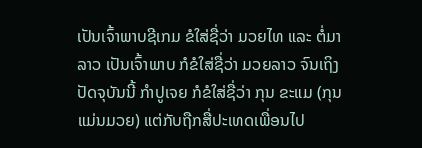ເປັນເຈົ້າພາບຊີເກມ ຂໍໃສ່ຊື່ວ່າ ມວຍໄທ ແລະ ຕໍ່ມາລາວ ເປັນເຈົ້າພາບ ກໍຂໍໃສ່ຊື່ວ່າ ມວຍລາວ ຈົນເຖິງປັດຈຸບັນນີ້ ກໍາປູເຈຍ ກໍຂໍໃສ່ຊື່ວ່າ ກຸນ ຂະແມ (ກຸນ ແມ່ນມວຍ) ແຕ່ກັບຖືກສື່ປະເທດເພື່ອນໄປ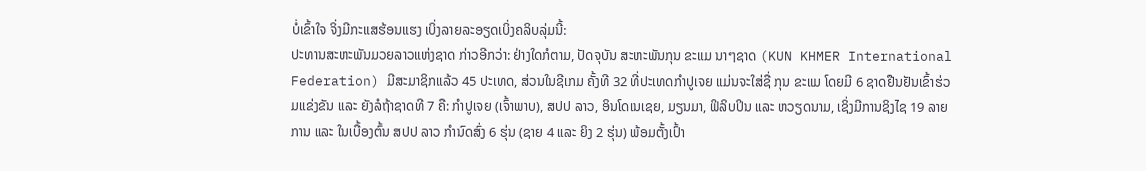ບໍ່ເຂົ້າໃຈ ຈິ່ງມີກະແສຮ້ອນແຮງ ເບິ່ງລາຍລະອຽດເບິ່ງຄລິບລຸ່ມນີ້:
ປະທານສະຫະພັນມວຍລາວແຫ່ງຊາດ ກ່າວອີກວ່າ: ຢ່າງໃດກໍຕາມ, ປັດຈຸບັນ ສະຫະພັນກຸນ ຂະແມ ນາໆຊາດ (KUN KHMER International Federation) ມີສະມາຊິກແລ້ວ 45 ປະເທດ, ສ່ວນໃນຊີເກມ ຄັ້ງທີ 32 ທີ່ປະເທດກໍາປູເຈຍ ແມ່ນຈະໃສ່ຊື່ ກຸນ ຂະແມ ໂດຍມີ 6 ຊາດຢືນຢັນເຂົ້າຮ່ວມແຂ່ງຂັນ ແລະ ຍັງລໍຖ້າຊາດທີ 7 ຄື: ກໍາປູເຈຍ (ເຈົ້າພາບ), ສປປ ລາວ, ອິນໂດເນເຊຍ, ມຽນມາ, ຟິລິບປິນ ແລະ ຫວຽດນາມ, ເຊິ່ງມີການຊິງໄຊ 19 ລາຍການ ແລະ ໃນເບື້ອງຕົ້ນ ສປປ ລາວ ກໍານົດສົ່ງ 6 ຮຸ່ນ (ຊາຍ 4 ແລະ ຍິງ 2 ຮຸ່ນ) ພ້ອມຕັ້ງເປົ້າ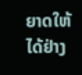ຍາດໃຫ້ໄດ້ຢ່າງ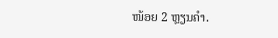ໜ້ອຍ 2 ຫຼຽນຄໍາ.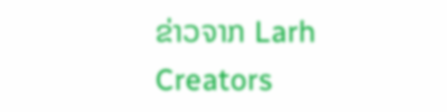ຂ່າວຈາກ Larh Creators